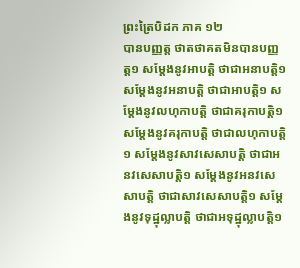ព្រះត្រៃបិដក ភាគ ១២
បានបញ្ញត្ដ ថាតថាគតមិនបានបញ្ញត្ដ១ សម្ដែងនូវអាបត្ដិ ថាជាអនាបត្ដិ១ សម្ដែងនូវអនាបត្ដិ ថាជាអាបត្ដិ១ សម្ដែងនូវលហុកាបត្ដិ ថាជាគរុកាបត្ដិ១ សម្ដែងនូវគរុកាបត្ដិ ថាជាលហុកាបត្ដិ១ សម្ដែងនូវសាវសេសាបត្ដិ ថាជាអនវសេសាបត្ដិ១ សម្ដែងនូវអនវសេសាបត្ដិ ថាជាសាវសេសាបត្ដិ១ សម្ដែងនូវទុដ្ឋុល្លាបត្ដិ ថាជាអទុដ្ឋុល្លាបត្ដិ១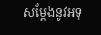សម្ដែងនូវអទុ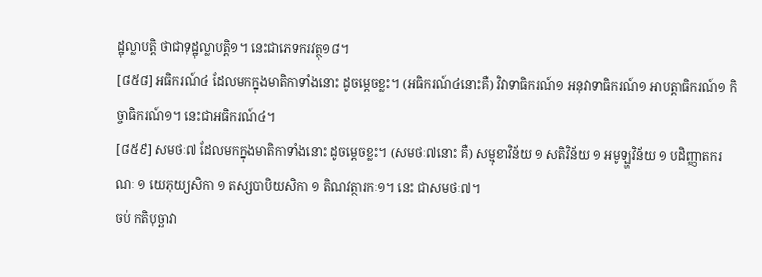ដ្ឋុល្លាបត្ដិ ថាជាទុដ្ឋុល្លាបត្ដិ១។ នេះជាភេទករវត្ថុ១៨។
[៨៥៨] អធិករណ៍៤ ដែលមកក្នុងមាតិកាទាំងនោះ ដូចម្ដេចខ្លះ។ (អធិករណ៍៤នោះគឺ) វិវាទាធិករណ៍១ អនុវាទាធិករណ៍១ អាបត្ដាធិករណ៍១ កិច្ចាធិករណ៍១។ នេះជាអធិករណ៍៤។
[៨៥៩] សមថៈ៧ ដែលមកក្នុងមាតិកាទាំងនោះ ដូចម្ដេចខ្លះ។ (សមថៈ៧នោះ គឺ) សម្មុខាវិន័យ ១ សតិវិន័យ ១ អមូឡ្ហវិន័យ ១ បដិញ្ញាតករណៈ ១ យេភុយ្យសិកា ១ តស្សបាបិយសិកា ១ តិណវត្ថារកៈ១។ នេះ ជាសមថៈ៧។
ចប់ កតិបុច្ឆាវា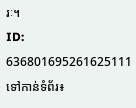រៈ។
ID: 636801695261625111
ទៅកាន់ទំព័រ៖